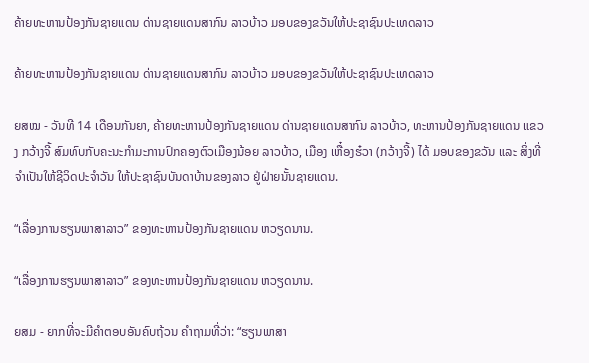ຄ້າຍທະຫານປ້ອງກັນຊາຍແດນ ດ່ານຊາຍແດນສາກົນ ລາວບ້າວ ມອບຂອງຂວັນໃຫ້ປະຊາຊົນປະເທດລາວ

ຄ້າຍທະຫານປ້ອງກັນຊາຍແດນ ດ່ານຊາຍແດນສາກົນ ລາວບ້າວ ມອບຂອງຂວັນໃຫ້ປະຊາຊົນປະເທດລາວ

ຍສໝ - ວັນທີ 14 ເດືອນກັນຍາ, ຄ້າຍທະຫານປ້ອງກັນຊາຍແດນ ດ່ານຊາຍແດນສາກົນ ລາວບ້າວ, ທະຫານປ້ອງກັນຊາຍແດນ ແຂວງ ກວ້າງຈີ້ ສົມທົບກັບຄະນະກຳມະການປົກຄອງຕົວເມືອງນ້ອຍ ລາວບ້າວ, ເມືອງ ເຫື໋ອງຮ໋ວາ (ກວ້າງຈີ້) ໄດ້ ມອບຂອງຂວັນ ແລະ ສິ່ງທີ່ຈຳເປັນໃຫ້ຊີວິດປະຈຳວັນ ໃຫ້ປະຊາຊົນບັນດາບ້ານຂອງລາວ ຢູ່ຝ່າຍນັ້ນຊາຍແດນ.

“ເລື່ອງການຮຽນພາສາລາວ” ຂອງທະຫານປ້ອງກັນຊາຍແດນ ຫວຽດນານ.

“ເລື່ອງການຮຽນພາສາລາວ” ຂອງທະຫານປ້ອງກັນຊາຍແດນ ຫວຽດນານ.

ຍສມ - ຍາກທີ່ຈະມີຄໍາຕອບອັນຄົບຖ້ວນ ຄໍາຖາມທີ່ວ່າ: “ຮຽນພາສາ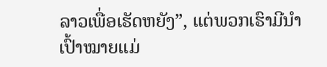ລາວເພື່ອເຮັດຫຍັງ”, ແຕ່ພວກເຮົາມີນໍາເປົ້າໝາຍແມ່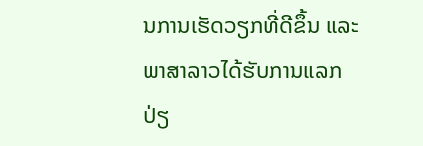ນການເຮັດວຽກທີ່ດີຂຶ້ນ ແລະ ພາສາລາວໄດ້ຮັບການແລກປ່ຽ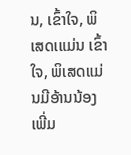ນ, ເຂົ້າໃຈ, ພິເສດເແມ່ນ ເຂົ້າໃຈ, ພິເສດແມ່ນມີອ້ານນ້ອງເພີ່ມ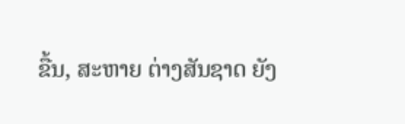ຂື້ນ, ສະຫາຍ ຕ່າງສັນຊາດ ຍັງ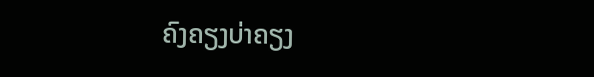ຄົງຄຽງບ່າຄຽງ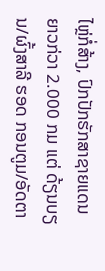ໄຫຼ່ກໍ່ສ້າງ, ປົກປັກຮັກສາຊາຍແດນ ຍາວກ່ວາ 2.000 ກມ ແຕ່ ດ້ຽນບຽນ/ຜົ້ງສາລີ ຮອດ ກອນຕູມ/ອັດຕາ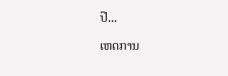ປື...

ເຫດການ